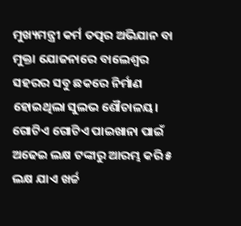ମୁଖ୍ୟମନ୍ତ୍ରୀ କର୍ମ ତତ୍ପର ଅଭିଯାନ ବା ମୁକ୍ତା ଯୋଜନାରେ ବାଲେଶ୍ୱର ସହରର ସବୁ ଛକରେ ନିର୍ମାଣ ହୋଇଥିଲା ସୁଲଭ ଶୌଚାଳୟ। ଗୋଟିଏ ଗୋଟିଏ ପାଇଖାନା ପାଇଁ ଅଢେଇ ଲକ୍ଷ ଟଙ୍କାରୁ ଆରମ୍ଭ କରି ୫ ଲକ୍ଷ ଯାଏ ଖର୍ଚ୍ଚ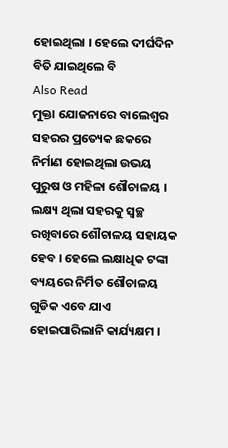ହୋଇଥିଲା । ହେଲେ ଦୀର୍ଘଦିନ ବିତି ଯାଇଥିଲେ ବି
Also Read
ମୁକ୍ତା ଯୋଜନାରେ ବାଲେଶ୍ୱର ସହରର ପ୍ରତ୍ୟେକ ଛକରେ ନିର୍ମାଣ ହୋଇଥିଲା ଉଭୟ ପୁରୁଷ ଓ ମହିଳା ଶୌଚାଳୟ । ଲକ୍ଷ୍ୟ ଥିଲା ସହରକୁ ସ୍ୱଚ୍ଛ ରଖିବାରେ ଶୌଚାଳୟ ସହାୟକ ହେବ । ହେଲେ ଲକ୍ଷାଧିକ ଟଙ୍କା ବ୍ୟୟରେ ନିର୍ମିତ ଶୌଚାଳୟ ଗୁଡିକ ଏବେ ଯାଏ ହୋଇପାରିଲାନି କାର୍ଯ୍ୟକ୍ଷମ ।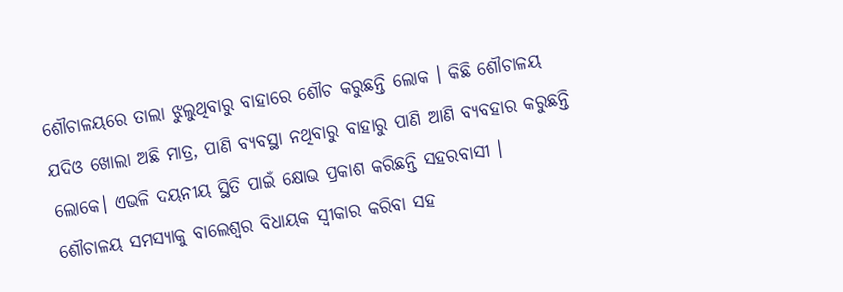ଶୌଚାଳୟରେ ତାଲା ଝୁଲୁଥିବାରୁ ବାହାରେ ଶୌଚ କରୁଛନ୍ତି ଲୋକ । କିଛି ଶୌଚାଳୟ ଯଦିଓ ଖୋଲା ଅଛି ମାତ୍ର, ପାଣି ବ୍ୟବସ୍ଥା ନଥିବାରୁ ବାହାରୁ ପାଣି ଆଣି ବ୍ୟବହାର କରୁଛନ୍ତି ଲୋକେ। ଏଭଳି ଦୟନୀୟ ସ୍ଥିତି ପାଇଁ କ୍ଷୋଭ ପ୍ରକାଶ କରିଛନ୍ତି ସହରବାସୀ ।
ଶୌଚାଳୟ ସମସ୍ୟାକୁ ବାଲେଶ୍ୱର ବିଧାୟକ ସ୍ୱୀକାର କରିବା ସହ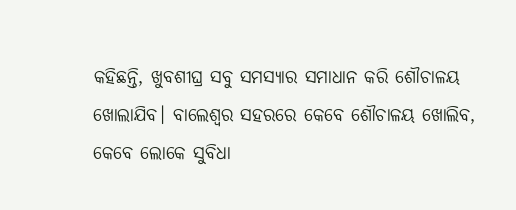କହିଛନ୍ତି, ଖୁବଶୀଘ୍ର ସବୁ ସମସ୍ୟାର ସମାଧାନ କରି ଶୌଚାଳୟ ଖୋଲାଯିବ। ବାଲେଶ୍ୱର ସହରରେ କେବେ ଶୌଚାଳୟ ଖୋଲିବ, କେବେ ଲୋକେ ସୁବିଧା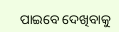ପାଇବେ ଦେଖିବାକୁ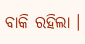ବାକି ରହିଲା ।